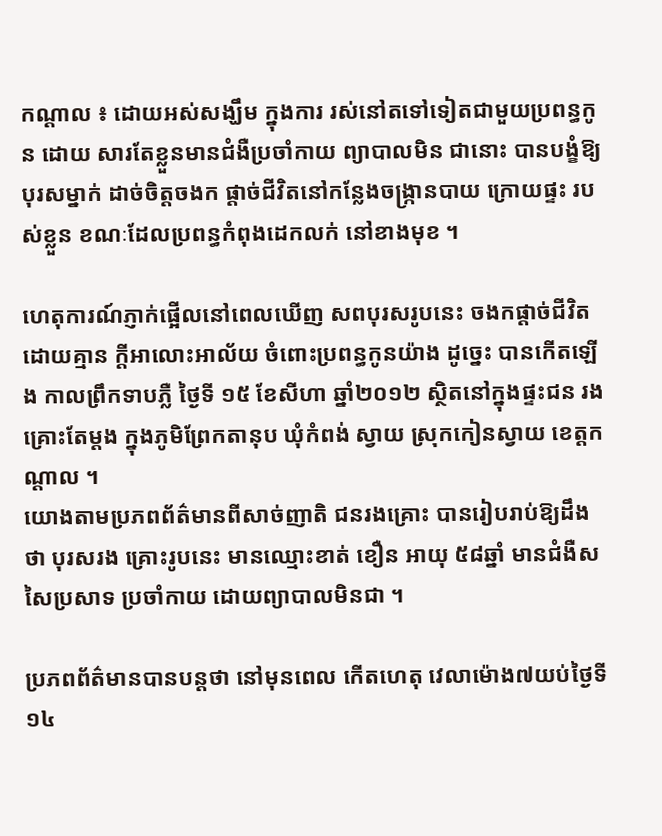កណ្ដាល ៖ ដោយអស់សង្ឃឹម ក្នុងការ រស់នៅតទៅទៀតជាមួយប្រពន្ធកូន ដោយ សារតែខ្លួនមានជំងឺប្រចាំកាយ ព្យាបាលមិន ជានោះ បានបង្ខំឱ្យបុរសម្នាក់ ដាច់ចិត្ដចងក ផ្ដាច់ជីវិតនៅកន្លែងចង្ក្រានបាយ ក្រោយផ្ទះ របស់ខ្លួន ខណៈដែលប្រពន្ធកំពុងដេកលក់ នៅខាងមុខ ។

ហេតុការណ៍ភ្ញាក់ផ្អើលនៅពេលឃើញ សពបុរសរូបនេះ ចងកផ្ដាច់ជីវិតដោយគ្មាន ក្ដីអាលោះអាល័យ ចំពោះប្រពន្ធកូនយ៉ាង ដូច្នេះ បានកើតឡើង កាលព្រឹកទាបភ្លឺ ថ្ងៃទី ១៥ ខែសីហា ឆ្នាំ២០១២ ស្ថិតនៅក្នុងផ្ទះជន រងគ្រោះតែម្ដង ក្នុងភូមិព្រែកតានុប ឃុំកំពង់ ស្វាយ ស្រុកកៀនស្វាយ ខេត្ដកណ្ដាល ។
យោងតាមប្រភពព័ត៌មានពីសាច់ញាតិ ជនរងគ្រោះ បានរៀបរាប់ឱ្យដឹងថា បុរសរង គ្រោះរូបនេះ មានឈ្មោះខាត់ ខឿន អាយុ ៥៨ឆ្នាំ មានជំងឺសសៃប្រសាទ ប្រចាំកាយ ដោយព្យាបាលមិនជា ។

ប្រភពព័ត៌មានបានបន្ដថា នៅមុនពេល កើតហេតុ វេលាម៉ោង៧យប់ថ្ងៃទី១៤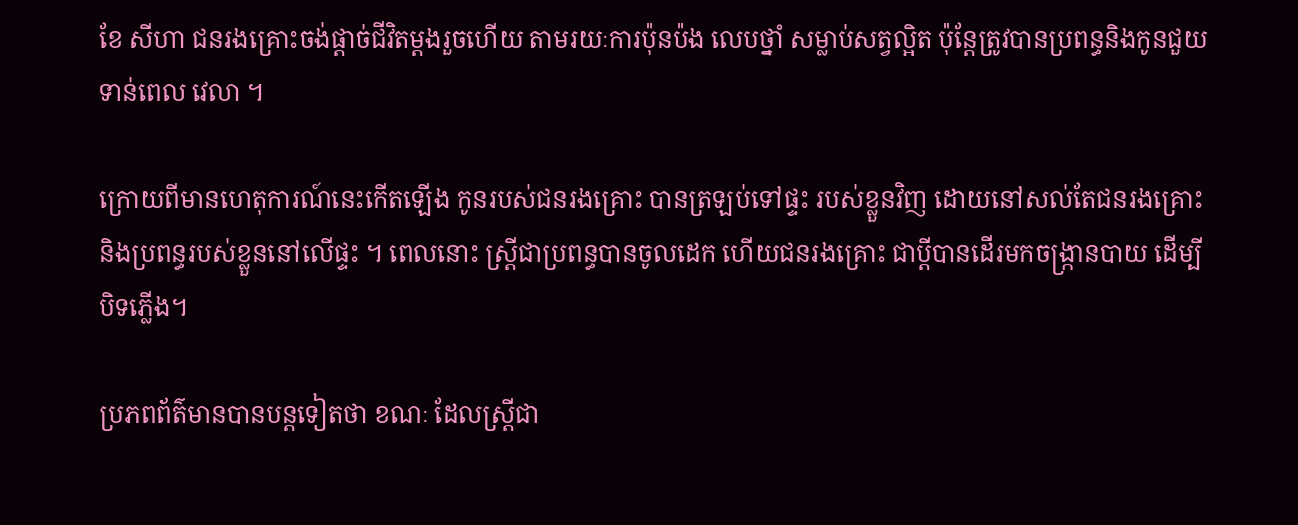ខែ សីហា ជនរងគ្រោះចង់ផ្ដាច់ជីវិតម្ដងរួចហើយ តាមរយៈការប៉ុនប៉ង លេបថ្នាំ សម្លាប់សត្វល្អិត ប៉ុន្ដែត្រូវបានប្រពន្ធនិងកូនជួយទាន់ពេល វេលា ។

ក្រោយពីមានហេតុការណ៍នេះកើតឡើង កូនរបស់ជនរងគ្រោះ បានត្រឡប់ទៅផ្ទះ របស់ខ្លួនវិញ ដោយនៅសល់តែជនរងគ្រោះ និងប្រពន្ធរបស់ខ្លួននៅលើផ្ទះ ។ ពេលនោះ ស្ដ្រីជាប្រពន្ធបានចូលដេក ហើយជនរងគ្រោះ ជាប្ដីបានដើរមកចង្ក្រានបាយ ដើម្បីបិទភ្លើង។

ប្រភពព័ត៌មានបានបន្ដទៀតថា ខណៈ ដែលស្ដ្រីជា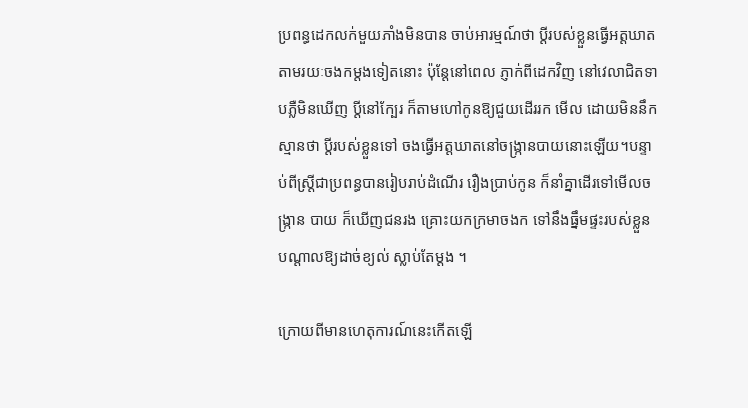ប្រពន្ធដេកលក់មួយភាំងមិនបាន ចាប់អារម្មណ៍ថា ប្ដីរបស់ខ្លួនធ្វើអត្ដឃាត តាមរយៈចងកម្ដងទៀតនោះ ប៉ុន្ដែនៅពេល ភ្ញាក់ពីដេកវិញ នៅវេលាជិតទាបភ្លឺមិនឃើញ ប្ដីនៅក្បែរ ក៏តាមហៅកូនឱ្យជួយដើររក មើល ដោយមិននឹកស្មានថា ប្ដីរបស់ខ្លួនទៅ ចងធ្វើអត្ដឃាតនៅចង្ក្រានបាយនោះឡើយ។បន្ទាប់ពីស្ដ្រីជាប្រពន្ធបានរៀបរាប់ដំណើរ រឿងប្រាប់កូន ក៏នាំគ្នាដើរទៅមើលចង្ក្រាន បាយ ក៏ឃើញជនរង គ្រោះយកក្រមាចងក ទៅនឹងធ្នឹមផ្ទះរបស់ខ្លួន បណ្ដាលឱ្យដាច់ខ្យល់ ស្លាប់តែម្ដង ។

ក្រោយពីមានហេតុការណ៍នេះកើតឡើ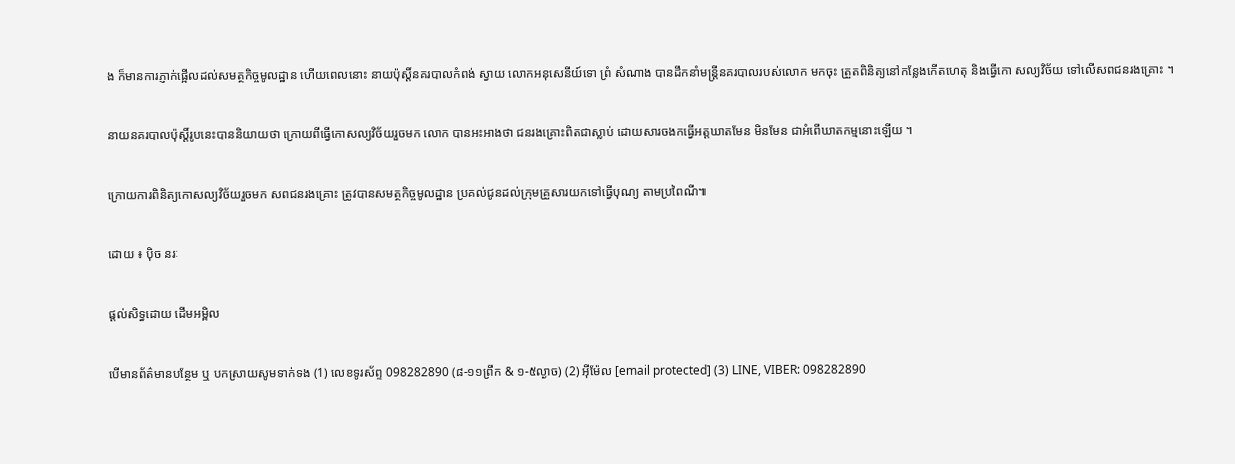ង ក៏មានការភ្ញាក់ផ្អើលដល់សមត្ថកិច្ចមូលដ្ឋាន ហើយពេលនោះ នាយប៉ុស្ដិ៍នគរបាលកំពង់ ស្វាយ លោកអនុសេនីយ៍ទោ ព្រំ សំណាង បានដឹកនាំមន្ដ្រីនគរបាលរបស់លោក មកចុះ ត្រួតពិនិត្យនៅកន្លែងកើតហេតុ និងធ្វើកោ សល្យវិច័យ ទៅលើសពជនរងគ្រោះ ។

នាយនគរបាលប៉ុស្ដិ៍រូបនេះបាននិយាយថា ក្រោយពីធ្វើកោសល្យវិច័យរួចមក លោក បានអះអាងថា ជនរងគ្រោះពិតជាស្លាប់ ដោយសារចងកធ្វើអត្ដឃាតមែន មិនមែន ជាអំពើឃាតកម្មនោះឡើយ ។

ក្រោយការពិនិត្យកោសល្យវិច័យរួចមក សពជនរងគ្រោះ ត្រូវបានសមត្ថកិច្ចមូលដ្ឋាន ប្រគល់ជូនដល់ក្រុមគ្រួសារយកទៅធ្វើបុណ្យ តាមប្រពៃណី៕

ដោយ ៖ ប៉ិច នរៈ

ផ្តល់សិទ្ធដោយ ដើមអម្ពិល

បើមានព័ត៌មានបន្ថែម ឬ បកស្រាយសូមទាក់ទង (1) លេខទូរស័ព្ទ 098282890 (៨-១១ព្រឹក & ១-៥ល្ងាច) (2) អ៊ីម៉ែល [email protected] (3) LINE, VIBER: 098282890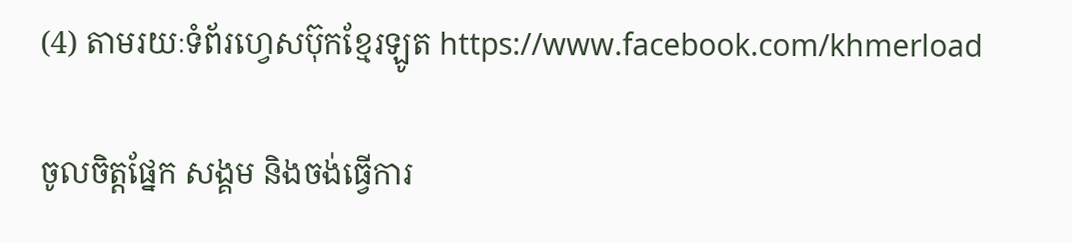(4) តាមរយៈទំព័រហ្វេសប៊ុកខ្មែរឡូត https://www.facebook.com/khmerload

ចូលចិត្តផ្នែក សង្គម និងចង់ធ្វើការ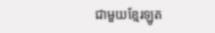ជាមួយខ្មែរឡូត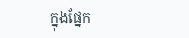ក្នុងផ្នែក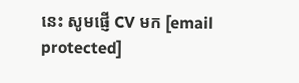នេះ សូមផ្ញើ CV មក [email protected]